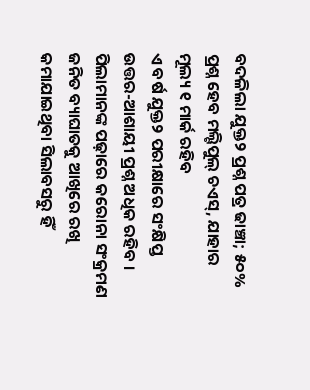ବଦଳିଲା ଯୁକ୍ତ୨ ପ୍ରଶ୍ନ ପତ୍ର ଢାଞ୍ଚା; ୫୦% ପ୍ରଶ୍ନ ହେବ ମଲ୍ଟିପୁଲ୍ ଚଏସ୍, ଯାହାର ମୂଲ୍ୟ ୧ ମାର୍କ ରହିବ
ଏ ବର୍ଷ ଯୁକ୍ତ୨ ପରୀକ୍ଷାରେ ସଂକ୍ଷିପ୍ତ ଉତ୍ତର-ଆଶାୟୀ ପ୍ରଶ୍ନ ଅଧିକ ରହିବ । ପିଲାମାନଙ୍କ ପଢ଼ାରେ କରୋନା ସଂକ୍ରମଣ ଜନିତ ବ୍ୟାଘାତକୁ ଆଖିରେ ରଖି କମାଯାଇଥିବା ସିଲାବସରୁ ହିଁ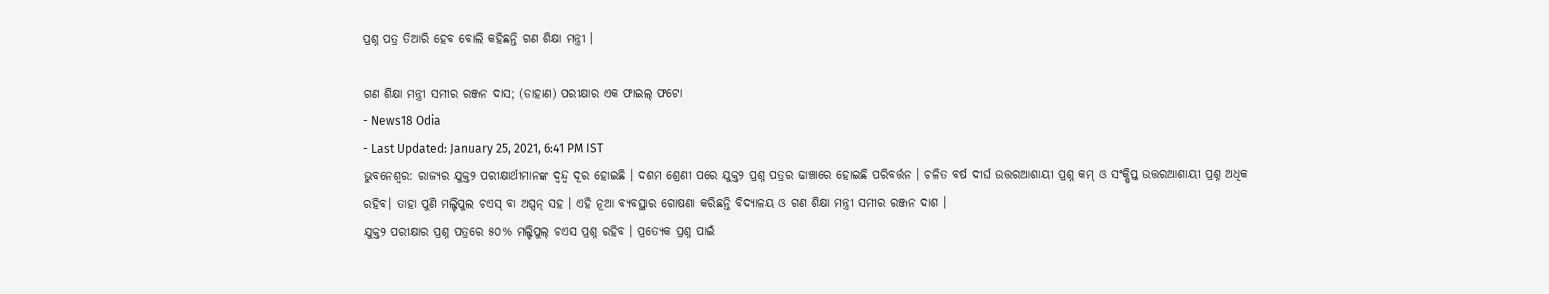ପ୍ରଶ୍ନ ପତ୍ର ତିଆରି ହେବ ବୋଲି କହିଛନ୍ତି ଗଣ ଶିକ୍ଷା ମନ୍ତ୍ରୀ ।

ଗଣ ଶିକ୍ଷା ମନ୍ତ୍ରୀ ସମୀର ରଞ୍ଜନ ଦାସ; (ଡାହାଣ) ପରୀକ୍ଷାର ଏକ ଫାଇଲ୍ ଫଟୋ
- News18 Odia
- Last Updated: January 25, 2021, 6:41 PM IST
ଭୁବନେଶ୍ୱର: ରାଜ୍ୟର ଯୁକ୍ତ୨ ପରୀକ୍ଷାର୍ଥୀମାନଙ୍କ ଦ୍ଵନ୍ଦ୍ୱ ଦୂର ହୋଇଛି । ଦଶମ ଶ୍ରେଣୀ ପରେ ଯୁକ୍ତ୨ ପ୍ରଶ୍ନ ପତ୍ରର ଢାଞ୍ଚାରେ ହୋଇଛି ପରିବର୍ତ୍ତନ । ଚଳିତ ବର୍ଷ ଦୀର୍ଘ ଉତ୍ତରଆଶାୟୀ ପ୍ରଶ୍ନ କମ୍ ଓ ସଂକ୍ଷିପ୍ତ ଉତ୍ତରଆଶାୟୀ ପ୍ରଶ୍ନ ଅଧିକ ରହିବ। ତାହା ପୁଣି ମଲ୍ଟିପୁଲ ଚଏସ୍ ବା ଅପ୍ସନ୍ ସହ । ଏହି ନୂଆ ବ୍ୟବସ୍ଥାର ଗୋଷଣା କରିଛନ୍ତି ବିଦ୍ଯାଳୟ ଓ ଗଣ ଶିକ୍ଷା ମନ୍ତ୍ରୀ ସମୀର ରଞ୍ଜନ ଦାଶ ।
ଯୁକ୍ତ୨ ପରୀକ୍ଷାର ପ୍ରଶ୍ନ ପତ୍ରରେ ୫୦% ମଲ୍ଟିପୁଲ୍ ଚଏସ ପ୍ରଶ୍ନ ରହିବ । ପ୍ରତ୍ୟେକ ପ୍ରଶ୍ନ ପାଇଁ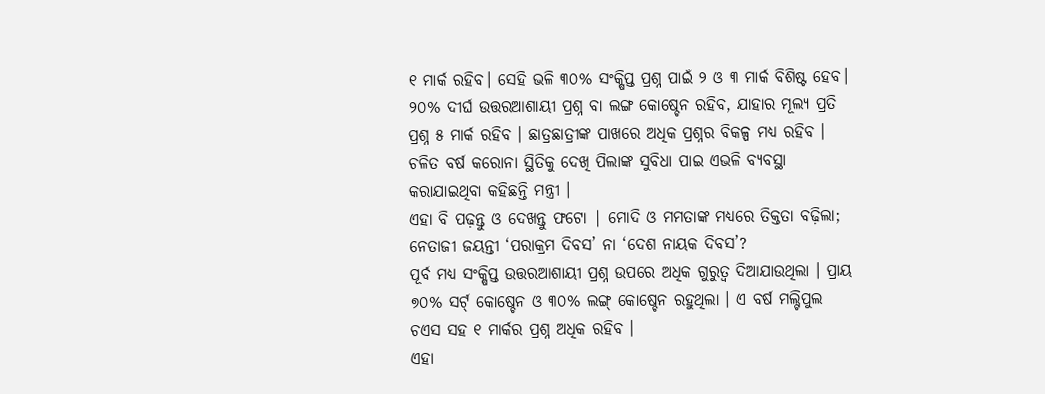୧ ମାର୍କ ରହିବ। ସେହି ଭଳି ୩୦% ସଂକ୍ଷିପ୍ତ ପ୍ରଶ୍ନ ପାଇଁ ୨ ଓ ୩ ମାର୍କ ବିଶିଷ୍ଟ ହେବ। ୨୦% ଦୀର୍ଘ ଉତ୍ତରଆଶାୟୀ ପ୍ରଶ୍ନ ବା ଲଙ୍ଗ କୋଷ୍ଚେନ ରହିବ, ଯାହାର ମୂଲ୍ୟ ପ୍ରତି ପ୍ରଶ୍ନ ୫ ମାର୍କ ରହିବ । ଛାତ୍ରଛାତ୍ରୀଙ୍କ ପାଖରେ ଅଧିକ ପ୍ରଶ୍ନର ବିକଳ୍ପ ମଧ୍ୟ ରହିବ । ଚଳିତ ବର୍ଷ କରୋନା ସ୍ଥିତିକୁ ଦେଖି ପିଲାଙ୍କ ସୁବିଧା ପାଇ ଏଭଳି ବ୍ୟବସ୍ଥା କରାଯାଇଥିବା କହିଛନ୍ତି ମନ୍ତ୍ରୀ ।
ଏହା ବି ପଢ଼ନ୍ତୁ ଓ ଦେଖନ୍ତୁ ଫଟୋ | ମୋଦି ଓ ମମତାଙ୍କ ମଧ୍ୟରେ ତିକ୍ତତା ବଢ଼ିଲା; ନେତାଜୀ ଜୟନ୍ତୀ ‘ପରାକ୍ରମ ଦିବସ’ ନା ‘ଦେଶ ନାୟକ ଦିବସ’?
ପୂର୍ବ ମଧ୍ୟ ସଂକ୍ଷିପ୍ତ ଉତ୍ତରଆଶାୟୀ ପ୍ରଶ୍ନ ଉପରେ ଅଧିକ ଗୁରୁତ୍ୱ ଦିଆଯାଉଥିଲା । ପ୍ରାୟ ୭୦% ସର୍ଟ୍ କୋଷ୍ଚେନ ଓ ୩୦% ଲଙ୍ଗ୍ କୋଷ୍ଚେନ ରହୁଥିଲା । ଏ ବର୍ଷ ମଲ୍ଟିପୁଲ ଚଏସ ସହ ୧ ମାର୍କର ପ୍ରଶ୍ନ ଅଧିକ ରହିବ ।
ଏହା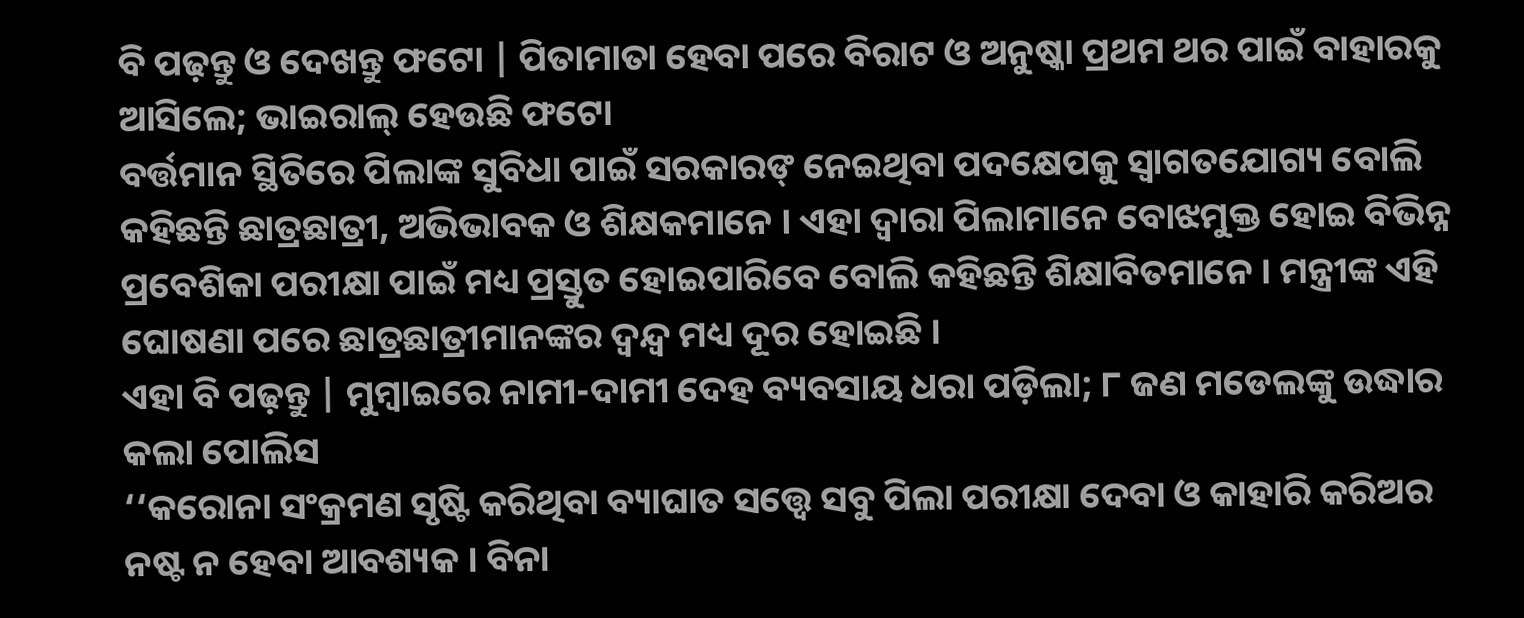ବି ପଢ଼ନ୍ତୁ ଓ ଦେଖନ୍ତୁ ଫଟୋ | ପିତାମାତା ହେବା ପରେ ବିରାଟ ଓ ଅନୁଷ୍କା ପ୍ରଥମ ଥର ପାଇଁ ବାହାରକୁ ଆସିଲେ; ଭାଇରାଲ୍ ହେଉଛି ଫଟୋ
ବର୍ତ୍ତମାନ ସ୍ଥିତିରେ ପିଲାଙ୍କ ସୁବିଧା ପାଇଁ ସରକାରଙ୍ ନେଇଥିବା ପଦକ୍ଷେପକୁ ସ୍ୱାଗତଯୋଗ୍ୟ ବୋଲି କହିଛନ୍ତି ଛାତ୍ରଛାତ୍ରୀ, ଅଭିଭାବକ ଓ ଶିକ୍ଷକମାନେ । ଏହା ଦ୍ୱାରା ପିଲାମାନେ ବୋଝମୁକ୍ତ ହୋଇ ବିଭିନ୍ନ ପ୍ରବେଶିକା ପରୀକ୍ଷା ପାଇଁ ମଧ୍ୟ ପ୍ରସ୍ତୁତ ହୋଇପାରିବେ ବୋଲି କହିଛନ୍ତି ଶିକ୍ଷାବିତମାନେ । ମନ୍ତ୍ରୀଙ୍କ ଏହି ଘୋଷଣା ପରେ ଛାତ୍ରଛାତ୍ରୀମାନଙ୍କର ଦ୍ବନ୍ଦ୍ୱ ମଧ୍ୟ ଦୂର ହୋଇଛି ।
ଏହା ବି ପଢ଼ନ୍ତୁ | ମୁମ୍ବାଇରେ ନାମୀ-ଦାମୀ ଦେହ ବ୍ୟବସାୟ ଧରା ପଡ଼ିଲା; ୮ ଜଣ ମଡେଲଙ୍କୁ ଉଦ୍ଧାର କଲା ପୋଲିସ
‘‘କରୋନା ସଂକ୍ରମଣ ସୃଷ୍ଟି କରିଥିବା ବ୍ୟାଘାତ ସତ୍ତ୍ୱେ ସବୁ ପିଲା ପରୀକ୍ଷା ଦେବା ଓ କାହାରି କରିଅର ନଷ୍ଟ ନ ହେବା ଆବଶ୍ୟକ । ବିନା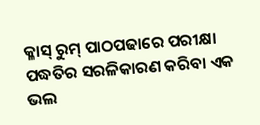କ୍ଳାସ୍ ରୁମ୍ ପାଠପଢାରେ ପରୀକ୍ଷା ପଦ୍ଧତିର ସରଳିକାରଣ କରିବା ଏକ ଭଲ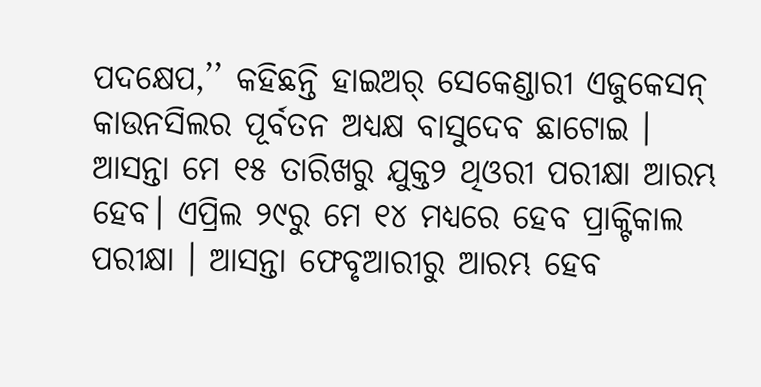ପଦକ୍ଷେପ,’’ କହିଛନ୍ତି ହାଇଅର୍ ସେକେଣ୍ଡାରୀ ଏଜୁକେସନ୍ କାଉନସିଲର ପୂର୍ବତନ ଅଧ୍ୟକ୍ଷ ବାସୁଦେବ ଛାଟୋଇ ।
ଆସନ୍ତା ମେ ୧୫ ତାରିଖରୁ ଯୁକ୍ତ୨ ଥିଓରୀ ପରୀକ୍ଷା ଆରମ୍ଭ ହେବ। ଏପ୍ରିଲ ୨୯ରୁ ମେ ୧୪ ମଧ୍ୟରେ ହେବ ପ୍ରାକ୍ଟିକାଲ ପରୀକ୍ଷା । ଆସନ୍ତା ଫେବୃଆରୀରୁ ଆରମ୍ଭ ହେବ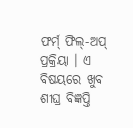ଫର୍ମ୍ ଫିଲ୍-ଅପ୍ ପ୍ରକ୍ରିୟା । ଏ ବିଷୟରେ ଖୁବ ଶୀଘ୍ର ବିଜ୍ଞପ୍ତି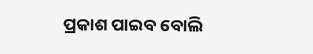ପ୍ରକାଶ ପାଇବ ବୋଲି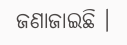ଜଣାଜାଇଛି ।